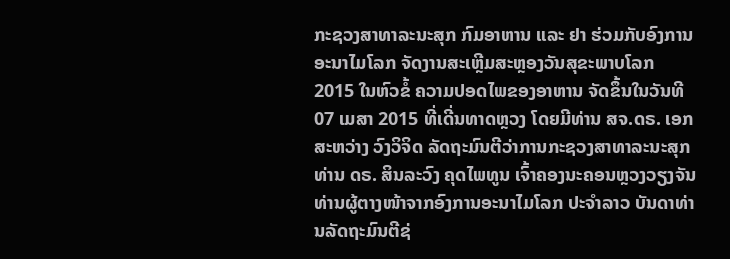ກະຊວງສາທາລະນະສຸກ ກົມອາຫານ ແລະ ຢາ ຮ່ວມກັບອົງການອະນາໄມໂລກ ຈັດງານສະເຫຼີມສະຫຼອງວັນສຸຂະພາບໂລກ 2015 ໃນຫົວຂໍ້ ຄວາມປອດໄພຂອງອາຫານ ຈັດຂຶ້ນໃນວັນທີ 07 ເມສາ 2015 ທີ່ເດີ່ນທາດຫຼວງ ໂດຍມີທ່ານ ສຈ.ດຣ. ເອກສະຫວ່າງ ວົງວິຈິດ ລັດຖະມົນຕີວ່າການກະຊວງສາທາລະນະສຸກ ທ່ານ ດຣ. ສິນລະວົງ ຄຸດໄພທູນ ເຈົ້າຄອງນະຄອນຫຼວງວຽງຈັນ ທ່ານຜູ້ຕາງໜ້າຈາກອົງການອະນາໄມໂລກ ປະຈຳລາວ ບັນດາທ່ານລັດຖະມົນຕີຊ່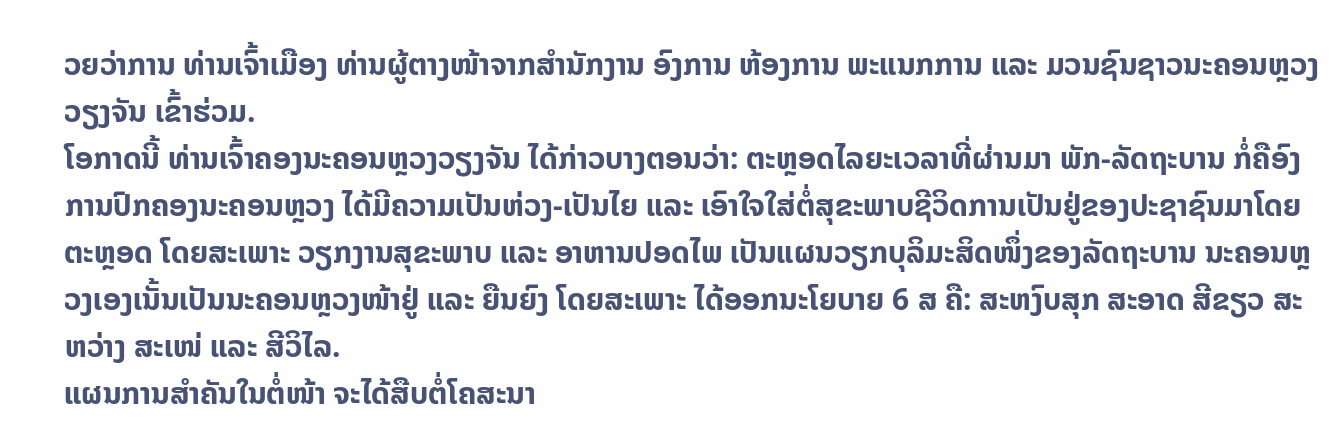ວຍວ່າການ ທ່ານເຈົ້າເມືອງ ທ່ານຜູ້ຕາງໜ້າຈາກສຳນັກງານ ອົງການ ຫ້ອງການ ພະແນກການ ແລະ ມວນຊົນຊາວນະຄອນຫຼວງວຽງຈັນ ເຂົ້າຮ່ວມ.
ໂອກາດນີ້ ທ່ານເຈົ້າຄອງນະຄອນຫຼວງວຽງຈັນ ໄດ້ກ່າວບາງຕອນວ່າ: ຕະຫຼອດໄລຍະເວລາທີ່ຜ່ານມາ ພັກ-ລັດຖະບານ ກໍ່ຄືອົງການປົກຄອງນະຄອນຫຼວງ ໄດ້ມີຄວາມເປັນຫ່ວງ-ເປັນໄຍ ແລະ ເອົາໃຈໃສ່ຕໍ່ສຸຂະພາບຊີວິດການເປັນຢູ່ຂອງປະຊາຊົນມາໂດຍຕະຫຼອດ ໂດຍສະເພາະ ວຽກງານສຸຂະພາບ ແລະ ອາຫານປອດໄພ ເປັນແຜນວຽກບຸລິມະສິດໜຶ່ງຂອງລັດຖະບານ ນະຄອນຫຼວງເອງເນັ້ນເປັນນະຄອນຫຼວງໜ້າຢູ່ ແລະ ຍືນຍົງ ໂດຍສະເພາະ ໄດ້ອອກນະໂຍບາຍ 6 ສ ຄື: ສະຫງົບສຸກ ສະອາດ ສີຂຽວ ສະຫວ່າງ ສະເໜ່ ແລະ ສີວິໄລ.
ແຜນການສຳຄັນໃນຕໍ່ໜ້າ ຈະໄດ້ສືບຕໍ່ໂຄສະນາ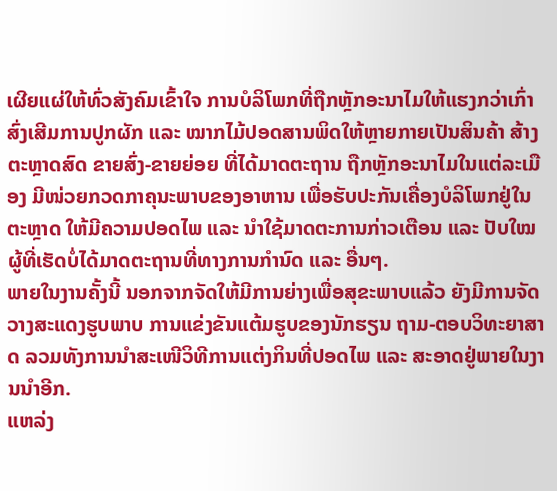ເຜີຍແຜ່ໃຫ້ທົ່ວສັງຄົມເຂົ້າໃຈ ການບໍລິໂພກທີ່ຖືກຫຼັກອະນາໄມໃຫ້ແຮງກວ່າເກົ່າ ສົ່ງເສີມການປູກຜັກ ແລະ ໝາກໄມ້ປອດສານພິດໃຫ້ຫຼາຍກາຍເປັນສິນຄ້າ ສ້າງຕະຫຼາດສົດ ຂາຍສົ່ງ-ຂາຍຍ່ອຍ ທີ່ໄດ້ມາດຕະຖານ ຖືກຫຼັກອະນາໄມໃນແຕ່ລະເມືອງ ມີໜ່ວຍກວດກາຄຸນະພາບຂອງອາຫານ ເພື່ອຮັບປະກັນເຄື່ອງບໍລິໂພກຢູ່ໃນຕະຫຼາດ ໃຫ້ມີຄວາມປອດໄພ ແລະ ນຳໃຊ້ມາດຕະການກ່າວເຕືອນ ແລະ ປັບໃໝຜູ້ທີ່ເຮັດບໍ່ໄດ້ມາດຕະຖານທີ່ທາງການກຳນົດ ແລະ ອື່ນໆ.
ພາຍໃນງານຄັ້ງນີ້ ນອກຈາກຈັດໃຫ້ມີການຍ່າງເພື່ອສຸຂະພາບແລ້ວ ຍັງມີການຈັດວາງສະແດງຮູບພາບ ການແຂ່ງຂັນແຕ້ມຮູບຂອງນັກຮຽນ ຖາມ-ຕອບວິທະຍາສາດ ລວມທັງການນຳສະເໜີວິທີການແຕ່ງກິນທີ່ປອດໄພ ແລະ ສະອາດຢູ່ພາຍໃນງານນຳອີກ.
ແຫລ່ງ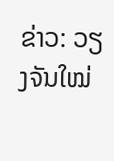ຂ່າວ: ວຽງຈັນໃໝ່